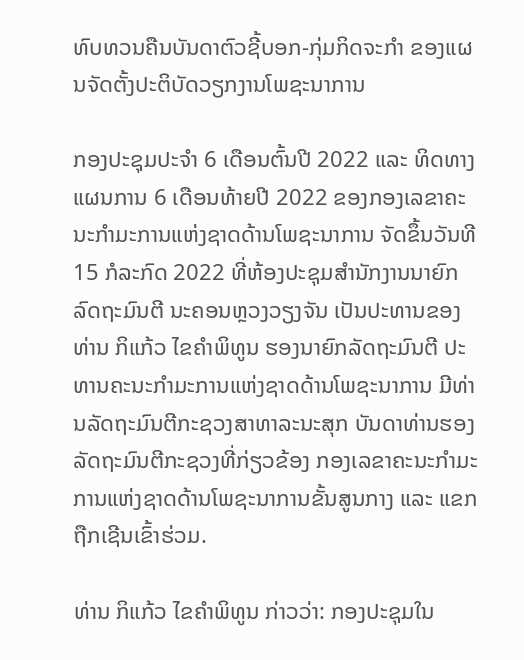ທົບທວນຄືນບັນດາຕົວຊີ້ບອກ-ກຸ່ມກິດຈະກຳ ຂອງແຜນຈັດຕັ້ງປະຕິບັດວຽກງານໂພຊະນາການ

ກອງປະຊຸມປະຈຳ 6 ເດືອນຕົ້ນປີ 2022 ແລະ ທິດທາງແຜນການ 6 ເດືອນທ້າຍປີ 2022 ຂອງກອງເລຂາຄະນະກຳມະການແຫ່ງຊາດດ້ານໂພຊະນາການ ຈັດຂຶ້ນວັນທີ 15 ກໍລະກົດ 2022 ທີ່ຫ້ອງປະຊຸມສຳນັກງານນາຍົກລົດຖະມົນຕີ ນະຄອນຫຼວງວຽງຈັນ ເປັນປະທານຂອງທ່ານ ກິແກ້ວ ໄຂຄຳພິທູນ ຮອງນາຍົກລັດຖະມົນຕີ ປະທານຄະນະກຳມະການແຫ່ງຊາດດ້ານໂພຊະນາການ ມີທ່ານລັດຖະມົນຕີກະຊວງສາທາລະນະສຸກ ບັນດາທ່ານຮອງລັດຖະມົນຕີກະຊວງທີ່ກ່ຽວຂ້ອງ ກອງເລຂາຄະນະກໍາມະການແຫ່ງຊາດດ້ານໂພຊະນາການຂັ້ນສູນກາງ ແລະ ແຂກຖືກເຊີນເຂົ້າຮ່ວມ.

ທ່ານ ກິແກ້ວ ໄຂຄຳພິທູນ ກ່າວວ່າ: ກອງປະຊຸມໃນ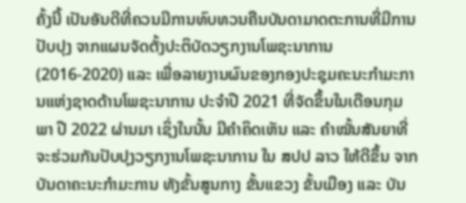ຄັ້ງນີ້ ເປັນອັນດີທີ່ຄວນມີການທົບທວນຄືນບັນດາມາດຕະການທີ່ມີການປັບປຸງ ຈາກແຜນຈັດຕັ້ງປະຕິບັດວຽກງານໂພຊະນາການ (2016-2020) ແລະ ເພື່ອລາຍງານຜົນຂອງກອງປະຊຸມຄະນະກຳມະການແຫ່ງຊາດດ້ານໂພຊະນາການ ປະຈຳປີ 2021 ທີ່ຈັດຂຶ້ນໃນເດືອນກຸມພາ ປີ 2022 ຜ່ານມາ ເຊິ່ງໃນນັ້ນ ມີຄຳຄິດເຫັນ ແລະ ຄຳໝັ້ນສັນຍາທີ່ຈະຮ່ວມກັນປັບປຸງວຽກງານໂພຊະນາການ ໃນ ສປປ ລາວ ໃຫ້ດີຂຶ້ນ ຈາກບັນດາຄະນະກຳມະການ ທັງຂັ້ນສູນກາງ ຂັ້ນແຂວງ ຂັ້ນເມືອງ ແລະ ບັນ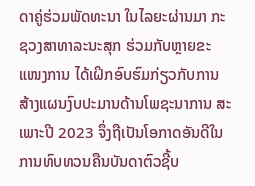ດາຄູ່ຮ່ວມພັດທະນາ ໃນໄລຍະຜ່ານມາ ກະຊວງສາທາລະນະສຸກ ຮ່ວມກັບຫຼາຍຂະແໜງການ ໄດ້ເຝິກອົບຮົມກ່ຽວກັບການສ້າງແຜນງົບປະມານດ້ານໂພຊະນາການ ສະເພາະປີ 2023 ຈຶ່ງຖືເປັນໂອກາດອັນດີໃນການທົບທວນຄືນບັນດາຕົວຊີ້ບ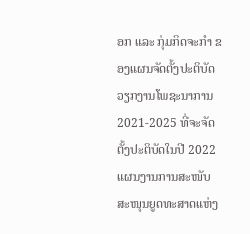ອກ ແລະ ກຸ່ມກິດຈະກຳ ຂອງແຜນຈັດຕັ້ງປະຕິບັດວຽກງານໂພຊະນາການ 2021-2025 ທີ່ຈະຈັດຕັ້ງປະຕິບັດໃນປີ 2022 ແຜນງານການສະໜັບສະໜຸນຍູດທະສາດແຫ່ງ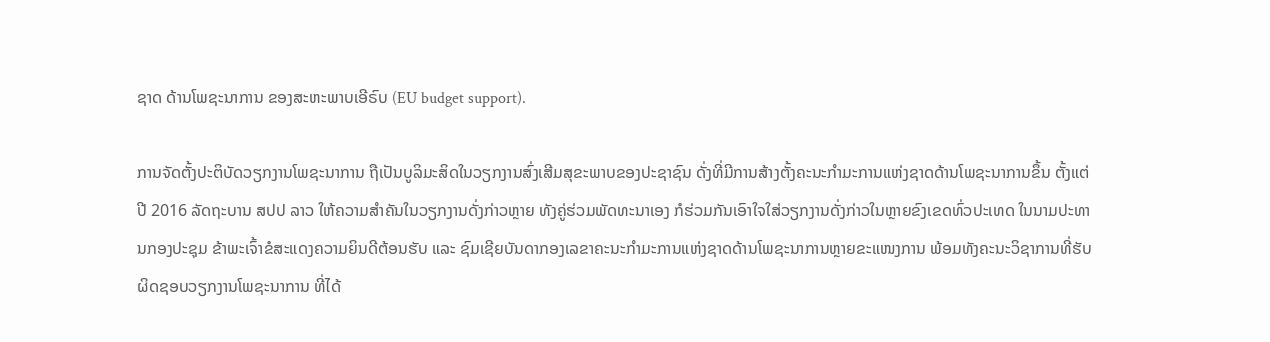ຊາດ ດ້ານໂພຊະນາການ ຂອງສະຫະພາບເອີຣົບ (EU budget support).

ການຈັດຕັ້ງປະຕິບັດວຽກງານໂພຊະນາການ ຖືເປັນບູລິມະສິດໃນວຽກງານສົ່ງເສີມສຸຂະພາບຂອງປະຊາຊົນ ດັ່ງທີ່ມີການສ້າງຕັ້ງຄະນະກໍາມະການແຫ່ງຊາດດ້ານໂພຊະນາການຂຶ້ນ ຕັ້ງແຕ່ປີ 2016 ລັດຖະບານ ສປປ ລາວ ໃຫ້ຄວາມສຳຄັນໃນວຽກງານດັ່ງກ່າວຫຼາຍ ທັງຄູ່ຮ່ວມພັດທະນາເອງ ກໍຮ່ວມກັນເອົາໃຈໃສ່ວຽກງານດັ່ງກ່າວໃນຫຼາຍຂົງເຂດທົ່ວປະເທດ ໃນນາມປະທານກອງປະຊຸມ ຂ້າພະເຈົ້າຂໍສະແດງຄວາມຍິນດີຕ້ອນຮັບ ແລະ ຊົມເຊີຍບັນດາກອງເລຂາຄະນະກໍາມະການແຫ່ງຊາດດ້ານໂພຊະນາການຫຼາຍຂະແໜງການ ພ້ອມທັງຄະນະວິຊາການທີ່ຮັບຜິດຊອບວຽກງານໂພຊະນາການ ທີ່ໄດ້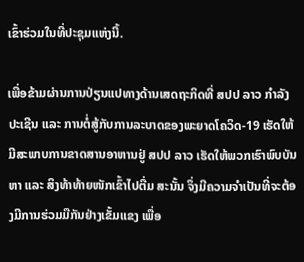ເຂົ້າຮ່ວມໃນທີ່ປະຊຸມແຫ່ງນີ້.

ເພື່ອຂ້າມຜ່ານການປ່ຽນແປທາງດ້ານເສດຖະກິດທີ່ ສປປ ລາວ ກຳລັງປະເຊີນ ແລະ ການຕໍ່ສູ້ກັບການລະບາດຂອງພະຍາດໂຄວິດ-19 ເຮັດໃຫ້ມີສະພາບການຂາດສານອາຫານຢູ່ ສປປ ລາວ ເຮັດໃຫ້ພວກເຮົາພົບບັນຫາ ແລະ ສິງທ້າທ້າຍໜັກເຂົ້າໄປຕື່ມ ສະນັ້ນ ຈຶ່ງມີຄວາມຈໍາເປັນທີ່ຈະຕ້ອງມີການຮ່ວມມືກັນຢ່າງເຂັ້ມແຂງ ເພື່ອ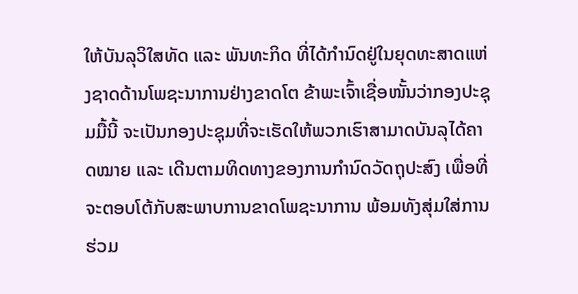ໃຫ້ບັນລຸວິໃສທັດ ແລະ ພັນທະກິດ ທີ່ໄດ້ກຳນົດຢູ່ໃນຍຸດທະສາດແຫ່ງຊາດດ້ານໂພຊະນາການຢ່າງຂາດໂຕ ຂ້າພະເຈົ້າເຊື່ອໜັ້ນວ່າກອງປະຊຸມມື້ນີ້ ຈະເປັນກອງປະຊຸມທີ່ຈະເຮັດໃຫ້ພວກເຮົາສາມາດບັນລຸໄດ້ຄາດໝາຍ ແລະ ເດີນຕາມທິດທາງຂອງການກຳນົດວັດຖຸປະສົງ ເພື່ອທີ່ຈະຕອບໂຕ້ກັບສະພາບການຂາດໂພຊະນາການ ພ້ອມທັງສຸ່ມໃສ່ການຮ່ວມ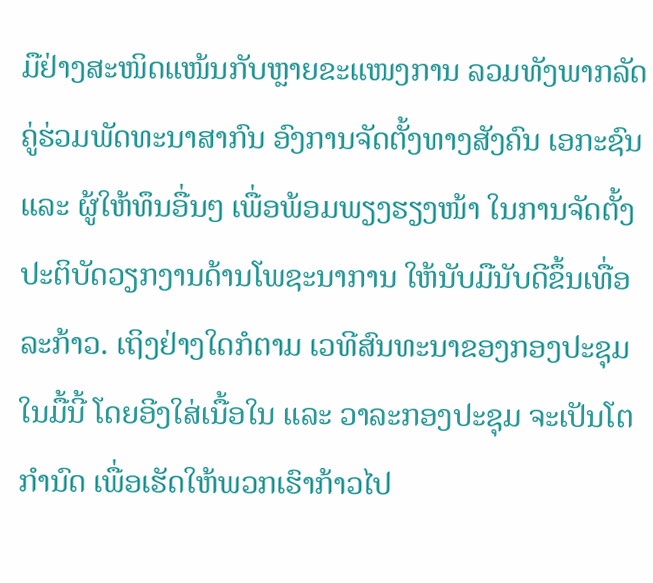ມືຢ່າງສະໜິດແໜ້ນກັບຫຼາຍຂະແໜງການ ລວມທັງພາກລັດ ຄູ່ຮ່ວມພັດທະນາສາກົນ ອົງການຈັດຕັ້ງທາງສັງຄົນ ເອກະຊົນ ແລະ ຜູ້ໃຫ້ທຶນອື່ນໆ ເພື່ອພ້ອມພຽງຮຽງໜ້າ ໃນການຈັດຕັ້ງປະຕິບັດວຽກງານດ້ານໂພຊະນາການ ໃຫ້ນັບມືນັບດີຂຶ້ນເທື່ອລະກ້າວ. ເຖິງຢ່າງໃດກໍຕາມ ເວທີສົນທະນາຂອງກອງປະຊຸມໃນມື້ນີ້ ໂດຍອີງໃສ່ເນື້ອໃນ ແລະ ວາລະກອງປະຊຸມ ຈະເປັນໂຕກຳນົດ ເພື່ອເຮັດໃຫ້ພວກເຮົາກ້າວໄປ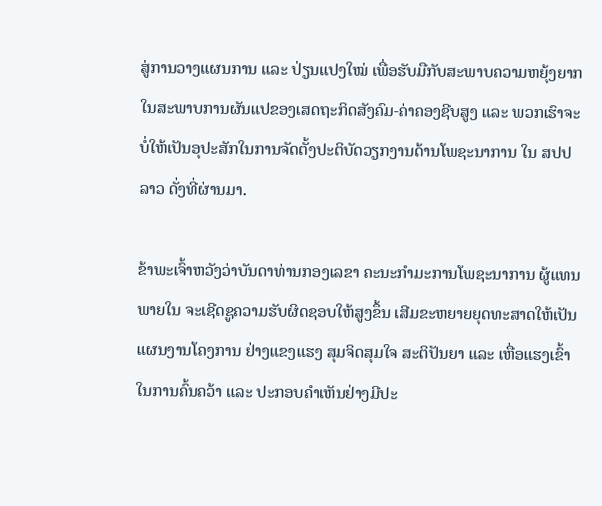ສູ່ການວາງແຜນການ ແລະ ປ່ຽນແປງໃໝ່ ເພື່ອຮັບມືກັບສະພາບຄວາມຫຍຸ້ງຍາກ ໃນສະພາບການຜັນແປຂອງເສດຖະກິດສັງຄົມ-ຄ່າຄອງຊີບສູງ ແລະ ພວກເຮົາຈະບໍ່ໃຫ້ເປັນອຸປະສັກໃນການຈັດຕັ້ງປະຕິບັດວຽກງານດ້ານໂພຊະນາການ ໃນ ສປປ ລາວ ດັ່ງທີ່ຜ່ານມາ.

ຂ້າພະເຈົ້າຫວັງວ່າບັນດາທ່ານກອງເລຂາ ຄະນະກຳມະການໂພຊະນາການ ຜູ້ແທນພາຍໃນ ຈະເຊີດຊູຄວາມຮັບຜິດຊອບໃຫ້ສູງຂຶ້ນ ເສີມຂະຫຍາຍຍຸດທະສາດໃຫ້ເປັນແຜນງານໂຄງການ ຢ່າງແຂງແຮງ ສຸມຈິດສຸມໃຈ ສະຕິປັນຍາ ແລະ ເຫື່ອແຮງເຂົ້າໃນການຄົ້ນຄວ້າ ແລະ ປະກອບຄຳເຫັນຢ່າງມີປະ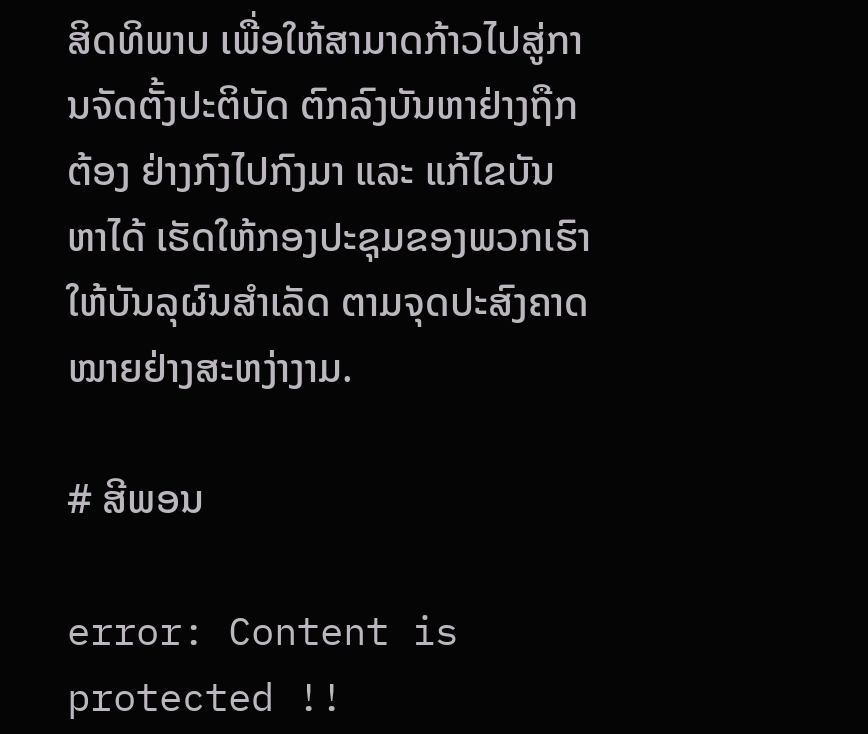ສິດທິພາບ ເພື່ອໃຫ້ສາມາດກ້າວໄປສູ່ການຈັດຕັ້ງປະຕິບັດ ຕົກລົງບັນຫາຢ່າງຖືກຕ້ອງ ຢ່າງກົງໄປກົງມາ ແລະ ແກ້ໄຂບັນຫາໄດ້ ເຮັດໃຫ້ກອງປະຊຸມຂອງພວກເຮົາໃຫ້ບັນລຸຜົນສຳເລັດ ຕາມຈຸດປະສົງຄາດໝາຍຢ່າງສະຫງ່າງາມ.

# ສີພອນ

error: Content is protected !!